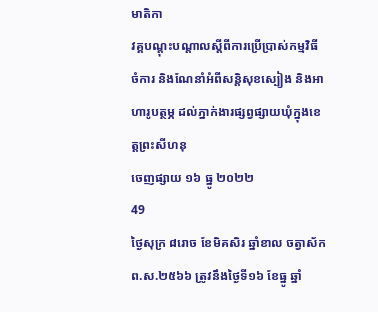មាតិកា
វគ្គបណ្តុះបណ្តាលស្តីពីការប្រើប្រាស់កម្មវិធីចំការ និងណែនាំអំពីសន្តិសុខស្បៀង និងអាហារូបត្ថម្ភ ដល់ភ្នាក់ងារផ្សព្វផ្សាយឃុំក្នុងខេត្តព្រះសីហនុ
ចេញផ្សាយ ១៦ ធ្នូ ២០២២
49
ថ្ងៃសុក្រ ៨រោច ខែមិគសិរ ឆ្នាំខាល ចត្វាស័ក ព.ស.២៥៦៦ ត្រូវនឹងថ្ងៃទី១៦ ខែធ្នូ ឆ្នាំ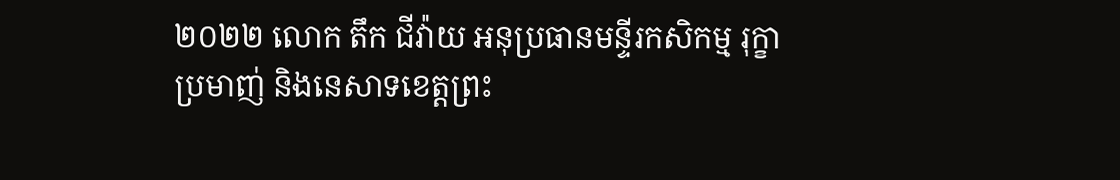២០២២ លោក តឹក ជីវ៉ាយ អនុប្រធានមន្ទីរកសិកម្ម រុក្ខាប្រមាញ់ និងនេសាទខេត្តព្រះ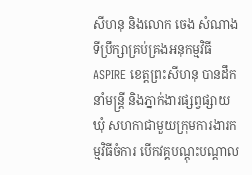សីហនុ និងលោក ចេង សំណាង ទីប្រឹក្សាគ្រប់គ្រងអនុកម្មវិធីASPIRE ខេត្តព្រះសីហនុ បានដឹកនាំមន្រ្តី និងភ្នាក់ងារផ្សព្វផ្សាយឃុំ សហកាជាមួយក្រុមការងារកម្មវិធីចំការ បើកវគ្គបណ្តុះបណ្តាល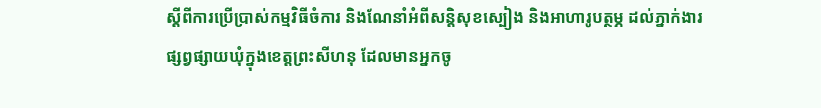ស្តីពីការប្រើប្រាស់កម្មវិធីចំការ និងណែនាំអំពីសន្តិសុខស្បៀង និងអាហារូបត្ថម្ភ ដល់ភ្នាក់ងារផ្សព្វផ្សាយឃុំក្នុងខេត្តព្រះសីហនុ ដែលមានអ្នកចូ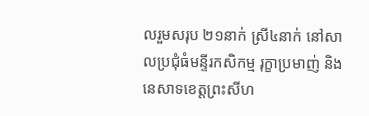លរួមសរុប ២១នាក់ ស្រី៤នាក់ នៅសាលប្រជុំធំមន្ទីរកសិកម្ម រុក្ខាប្រមាញ់ និងនេសាទខេត្តព្រះសីហ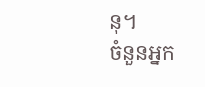នុ។
ចំនួនអ្នក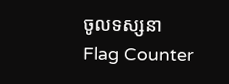ចូលទស្សនា
Flag Counter